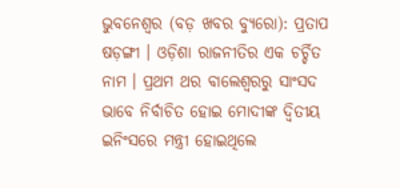ଭୁବନେଶ୍ୱର (ବଡ଼ ଖବର ବ୍ୟୁରୋ): ପ୍ରତାପ ଷଡ଼ଙ୍ଗୀ । ଓଡ଼ିଶା ରାଜନୀତିର ଏକ ଚର୍ଚ୍ଚିତ ନାମ । ପ୍ରଥମ ଥର ବାଲେଶ୍ୱରରୁ ସାଂସଦ ଭାବେ ନିର୍ବାଚିତ ହୋଇ ମୋଦୀଙ୍କ ଦ୍ୱିତୀୟ ଇନିଂସରେ ମନ୍ତ୍ରୀ ହୋଇଥିଲେ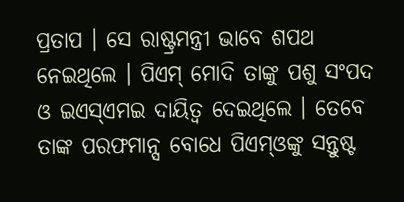ପ୍ରତାପ । ସେ ରାଷ୍ଟ୍ରମନ୍ତ୍ରୀ ଭାବେ ଶପଥ ନେଇଥିଲେ । ପିଏମ୍ ମୋଦି ତାଙ୍କୁ ପଶୁ ସଂପଦ ଓ ଇଏସ୍ଏମଇ ଦାୟିତ୍ୱ ଦେଇଥିଲେ । ତେବେ ତାଙ୍କ ପରଫମାନ୍ସ ବୋଧେ ପିଏମ୍ଓଙ୍କୁ ସନ୍ତୁଷ୍ଟ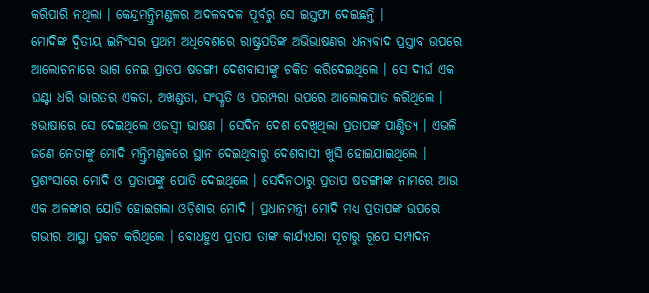କରିପାରି ନଥିଲା । କେନ୍ଦ୍ରମନ୍ତ୍ରିମଣ୍ଡଳର ଅଦଳବଦଳ ପୂର୍ବରୁ ସେ ଇସ୍ତଫା ଦେଇଛନ୍ତି ।
ମୋଦିଙ୍କ ଦ୍ୱିତୀୟ ଇନିଂସର ପ୍ରଥମ ଅଧିବେଶରେ ରାଷ୍ଟ୍ରପତିଙ୍କ ଅଭିଭାଷଣର ଧନ୍ୟବାଦ ପ୍ରସ୍ତାବ ଉପରେ ଆଲୋଚନାରେ ଭାଗ ନେଇ ପ୍ରାତପ ଷଡଙ୍ଗୀ ଦେଶବାସୀଙ୍କୁ ଚକିତ କରିଦେଇଥିଲେ । ସେ ଦୀର୍ଘ ଏକ ଘଣ୍ଟା ଧରି ଭାରତର ଏକତା, ଅଖଣ୍ଡତା, ସଂସ୍କୃତି ଓ ପରମ୍ପରା ଉପରେ ଆଲୋକପାତ କରିଥିଲେ । ୫ଭାଷାରେ ସେ ଦେଇଥିଲେ ଓଜସ୍ୱୀ ଭାଷଣ । ସେଦିନ ଦେଶ ଦେଖିଥିଲା ପ୍ରତାପଙ୍କ ପାଣ୍ଡିତ୍ୟ । ଏଭଳି ଜଣେ ନେତାଙ୍କୁ ମୋଦି ମନ୍ତ୍ରିମଣ୍ଡଳରେ ସ୍ଥାନ ଦେଇଥିବାରୁ ଦେଶବାସୀ ଖୁସି ହୋଇଯାଇଥିଲେ ।
ପ୍ରଶଂସାରେ ମୋଦି ଓ ପ୍ରତାପଙ୍କୁ ପୋତି ଦେଇଥିଲେ । ସେଦିନଠାରୁ ପ୍ରତାପ ଷଡଙ୍ଗୀଙ୍କ ନାମରେ ଆଉ ଏକ ଅଳଙ୍କାର ଯୋଡି ହୋଇଗଲା ଓଡ଼ିଶାର ମୋଦି । ପ୍ରଧାନମନ୍ତ୍ରୀ ମୋଦି ମଧ୍ୟ ପ୍ରତାପଙ୍କ ଉପରେ ଗଭୀର ଆସ୍ଥା ପ୍ରକଟ କରିଥିଲେ । ବୋଧହୁଏ ପ୍ରତାପ ତାଙ୍କ କାର୍ଯ୍ୟଧରା ସୂଚାରୁ ରୂପେ ସମ୍ପାଦନ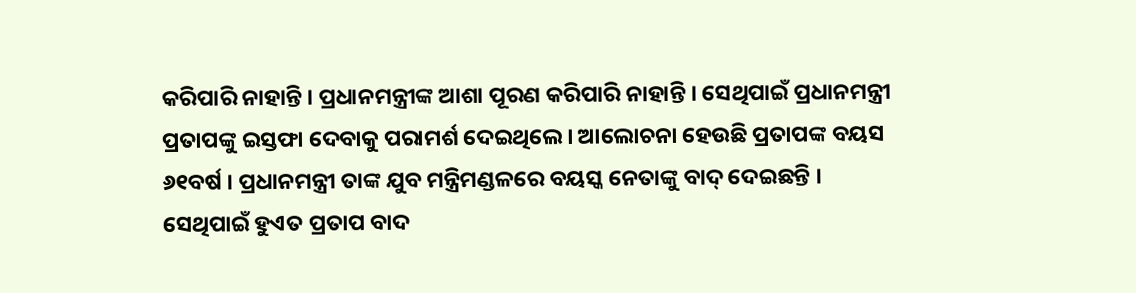କରିପାରି ନାହାନ୍ତି । ପ୍ରଧାନମନ୍ତ୍ରୀଙ୍କ ଆଶା ପୂରଣ କରିପାରି ନାହାନ୍ତି । ସେଥିପାଇଁ ପ୍ରଧାନମନ୍ତ୍ରୀ ପ୍ରତାପଙ୍କୁ ଇସ୍ତଫା ଦେବାକୁ ପରାମର୍ଶ ଦେଇଥିଲେ । ଆଲୋଚନା ହେଉଛି ପ୍ରତାପଙ୍କ ବୟସ ୬୧ବର୍ଷ । ପ୍ରଧାନମନ୍ତ୍ରୀ ତାଙ୍କ ଯୁବ ମନ୍ତ୍ରିମଣ୍ଡଳରେ ବୟସ୍କ ନେତାଙ୍କୁ ବାଦ୍ ଦେଇଛନ୍ତି । ସେଥିପାଇଁ ହୁଏତ ପ୍ରତାପ ବାଦ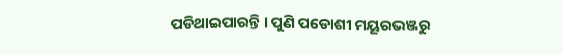ପଡିଥାଇପାରନ୍ତି । ପୁଣି ପଡୋଶୀ ମୟୂରଭଞ୍ଜରୁ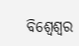ବିଶ୍ୱେଶ୍ୱର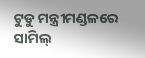ଟୁଡୁ ମନ୍ତ୍ରୀମଣ୍ଡଳରେ ସାମିଲ୍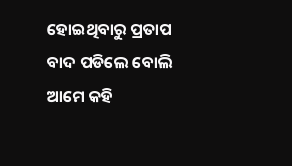ହୋଇଥିବାରୁ ପ୍ରତାପ ବାଦ ପଡିଲେ ବୋଲି ଆମେ କହି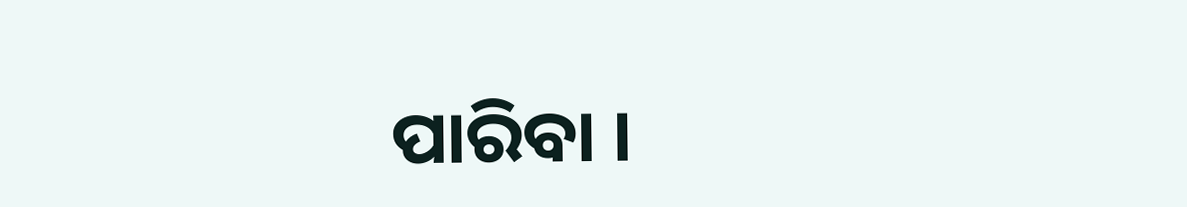ପାରିବା ।